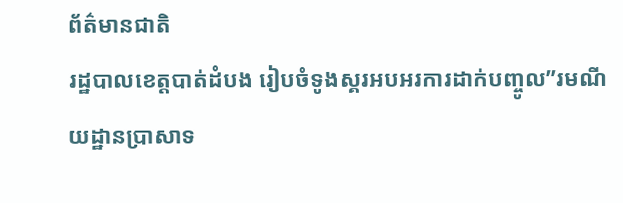ព័ត៌មានជាតិ
រដ្ឋបាលខេត្តបាត់ដំបង រៀបចំទូងស្គរអបអរការដាក់បញ្ចូល”រមណីយដ្ឋានប្រាសាទ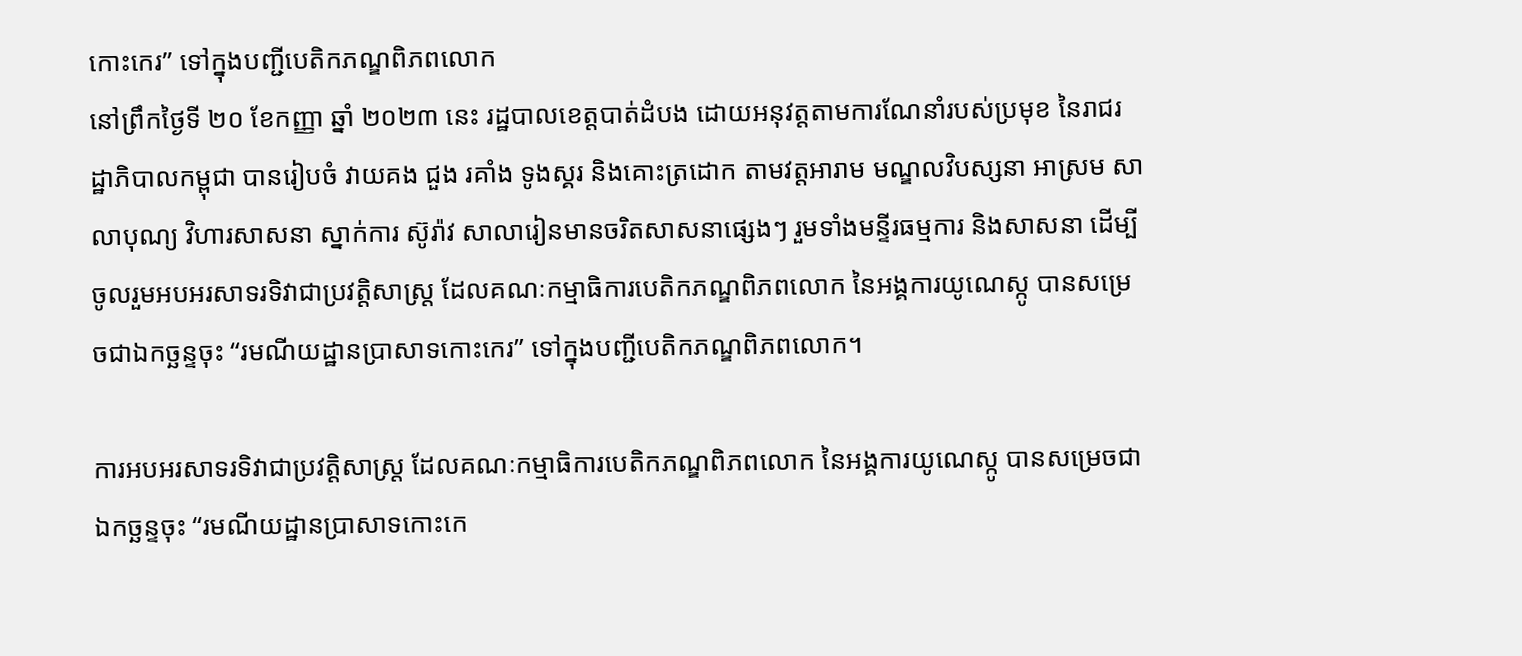កោះកេរ” ទៅក្នុងបញ្ជីបេតិកភណ្ឌពិភពលោក
នៅព្រឹកថ្ងៃទី ២០ ខែកញ្ញា ឆ្នាំ ២០២៣ នេះ រដ្ឋបាលខេត្តបាត់ដំបង ដោយអនុវត្តតាមការណែនាំរបស់ប្រមុខ នៃរាជរដ្ឋាភិបាលកម្ពុជា បានរៀបចំ វាយគង ជួង រគាំង ទូងស្គរ និងគោះត្រដោក តាមវត្តអារាម មណ្ឌលវិបស្សនា អាស្រម សាលាបុណ្យ វិហារសាសនា ស្នាក់ការ ស៊ូរ៉ាវ សាលារៀនមានចរិតសាសនាផ្សេងៗ រួមទាំងមន្ទីរធម្មការ និងសាសនា ដើម្បីចូលរួមអបអរសាទរទិវាជាប្រវត្តិសាស្ត្រ ដែលគណៈកម្មាធិការបេតិកភណ្ឌពិភពលោក នៃអង្គការយូណេស្កូ បានសម្រេចជាឯកច្ឆន្ទចុះ “រមណីយដ្ឋានប្រាសាទកោះកេរ” ទៅក្នុងបញ្ជីបេតិកភណ្ឌពិភពលោក។

ការអបអរសាទរទិវាជាប្រវត្តិសាស្ត្រ ដែលគណៈកម្មាធិការបេតិកភណ្ឌពិភពលោក នៃអង្គការយូណេស្កូ បានសម្រេចជាឯកច្ឆន្ទចុះ “រមណីយដ្ឋានប្រាសាទកោះកេ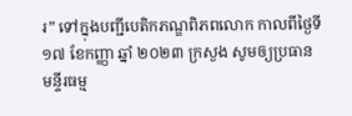រ” ទៅក្នុងបញ្ជីបេតិកភណ្ឌពិភពលោក កាលពីថ្ងៃទី ១៧ ខែកញ្ញា ឆ្នាំ ២០២៣ ក្រសួង សូមឲ្យប្រធានមន្ទីរធម្ម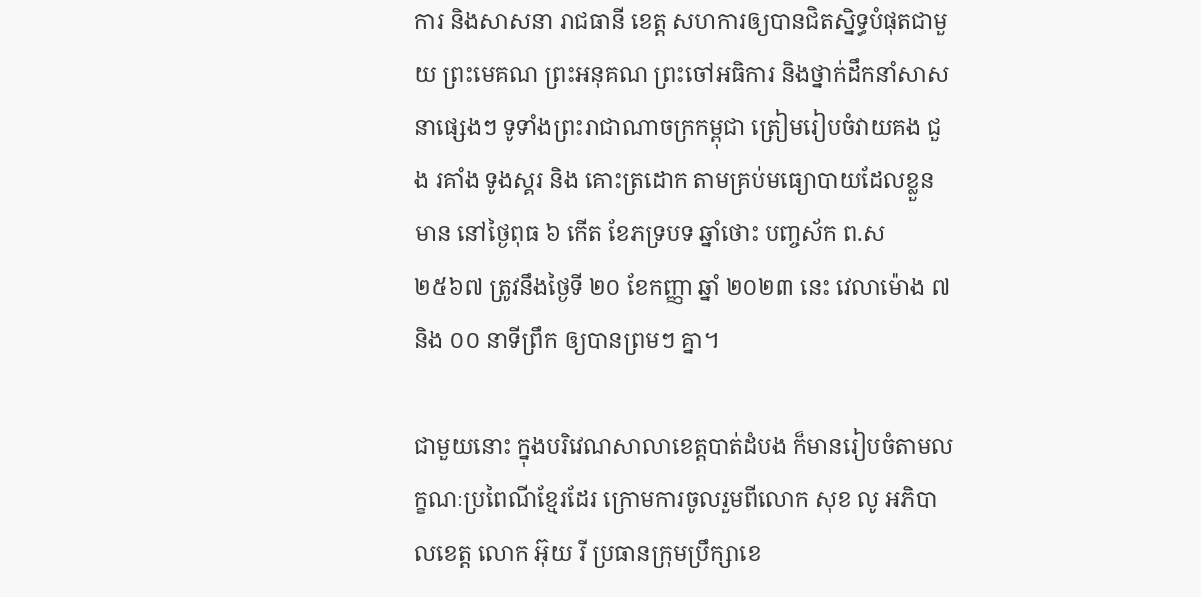ការ និងសាសនា រាជធានី ខេត្ត សហការឲ្យបានជិតស្និទ្ធបំផុតជាមួយ ព្រះមេគណ ព្រះអនុគណ ព្រះចៅអធិការ និងថ្នាក់ដឹកនាំសាសនាផ្សេងៗ ទូទាំងព្រះរាជាណាចក្រកម្ពុជា ត្រៀមរៀបចំវាយគង ជួង រគាំង ទូងស្គរ និង គោះត្រដោក តាមគ្រប់មធ្យោបាយដែលខ្លួនមាន នៅថ្ងៃពុធ ៦ កើត ខែភទ្របទ ឆ្នាំថោះ បញ្ចស័ក ព.ស ២៥៦៧ ត្រូវនឹងថ្ងៃទី ២០ ខែកញ្ញា ឆ្នាំ ២០២៣ នេះ វេលាម៉ោង ៧ និង ០០ នាទីព្រឹក ឲ្យបានព្រមៗ គ្នា។

ជាមួយនោះ ក្នុងបរិវេណសាលាខេត្តបាត់ដំបង ក៏មានរៀបចំតាមលក្ខណៈប្រពៃណីខ្មែរដែរ ក្រោមការចូលរួមពីលោក សុខ លូ អភិបាលខេត្ត លោក អ៊ុយ រី ប្រធានក្រុមប្រឹក្សាខេ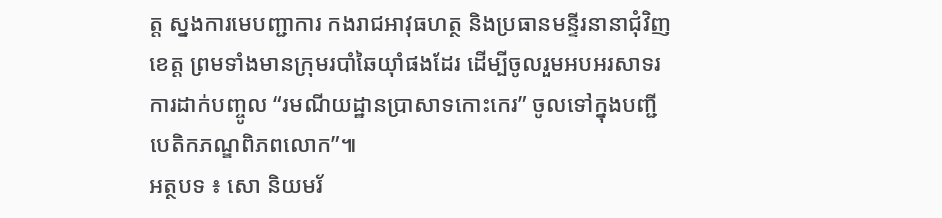ត្ត ស្នងការមេបញ្ជាការ កងរាជអាវុធហត្ថ និងប្រធានមន្ទីរនានាជុំវិញខេត្ត ព្រមទាំងមានក្រុមរបាំឆៃយ៉ាំផងដែរ ដើម្បីចូលរួមអបអរសាទរការដាក់បញ្ចូល “រមណីយដ្ឋានប្រាសាទកោះកេរ” ចូលទៅក្នុងបញ្ជីបេតិកភណ្ឌពិភពលោក”៕
អត្ថបទ ៖ សោ និយមរ័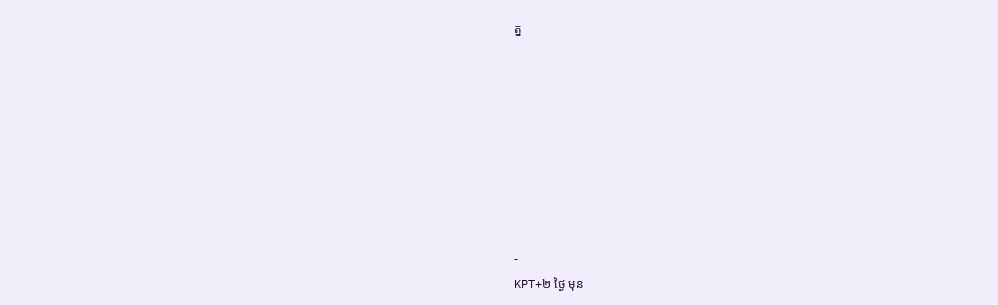ត្ន








-
KPT+២ ថ្ងៃ មុន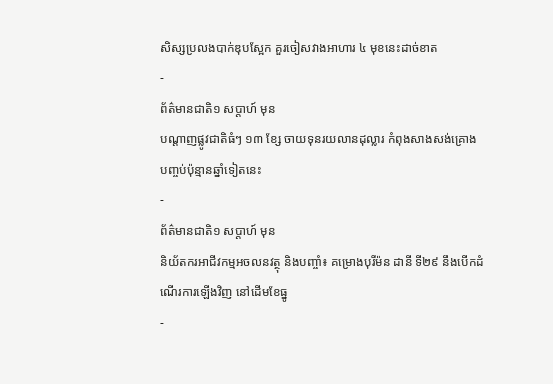សិស្សប្រលងបាក់ឌុបស្អែក គួរចៀសវាងអាហារ ៤ មុខនេះដាច់ខាត
-
ព័ត៌មានជាតិ១ សប្តាហ៍ មុន
បណ្តាញផ្លូវជាតិធំៗ ១៣ ខ្សែ ចាយទុនរយលានដុល្លារ កំពុងសាងសង់គ្រោងបញ្ចប់ប៉ុន្មានឆ្នាំទៀតនេះ
-
ព័ត៌មានជាតិ១ សប្តាហ៍ មុន
និយ័តករអាជីវកម្មអចលនវត្ថុ និងបញ្ចាំ៖ គម្រោងបុរីម៉ន ដានី ទី២៩ នឹងបើកដំណើរការឡើងវិញ នៅដើមខែធ្នូ
-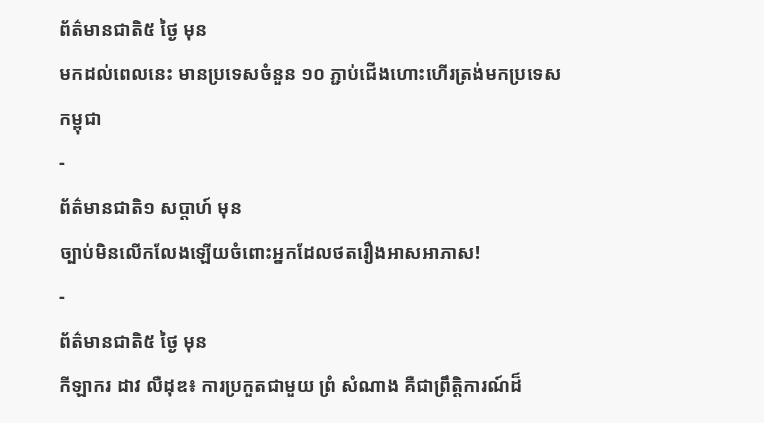ព័ត៌មានជាតិ៥ ថ្ងៃ មុន
មកដល់ពេលនេះ មានប្រទេសចំនួន ១០ ភ្ជាប់ជើងហោះហើរត្រង់មកប្រទេសកម្ពុជា
-
ព័ត៌មានជាតិ១ សប្តាហ៍ មុន
ច្បាប់មិនលើកលែងឡើយចំពោះអ្នកដែលថតរឿងអាសអាភាស!
-
ព័ត៌មានជាតិ៥ ថ្ងៃ មុន
កីឡាករ ដាវ លឺដុឌ៖ ការប្រកួតជាមួយ ព្រំ សំណាង គឺជាព្រឹត្តិការណ៍ដ៏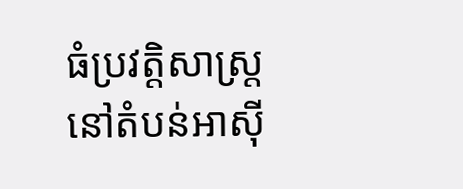ធំប្រវត្តិសាស្ត្រនៅតំបន់អាស៊ី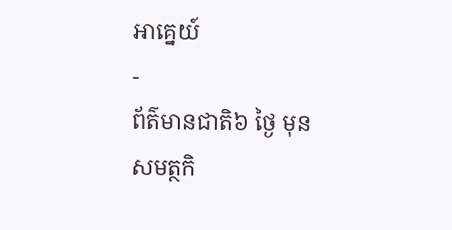អាគ្នេយ៍
-
ព័ត៌មានជាតិ៦ ថ្ងៃ មុន
សមត្ថកិ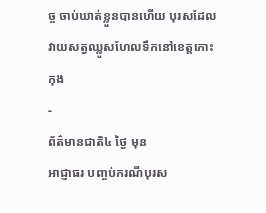ច្ច ចាប់ឃាត់ខ្លួនបានហើយ បុរសដែលវាយសត្វឈ្លូសហែលទឹកនៅខេត្តកោះកុង
-
ព័ត៌មានជាតិ៤ ថ្ងៃ មុន
អាជ្ញាធរ បញ្ចប់ករណីបុរស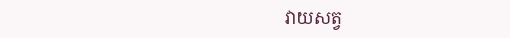វាយសត្វ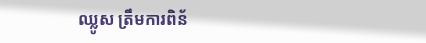ឈ្លូស ត្រឹមការពិន័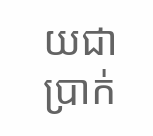យជាប្រាក់